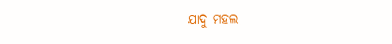ଯାଦୁ ମହଲ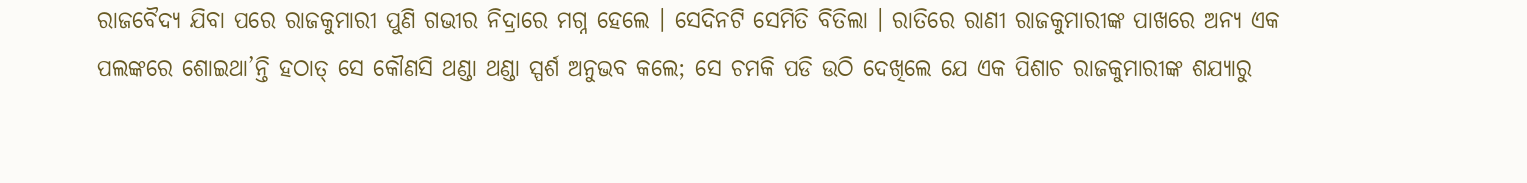ରାଜବୈଦ୍ୟ ଯିବା ପରେ ରାଜକୁମାରୀ ପୁଣି ଗଭୀର ନିଦ୍ରାରେ ମଗ୍ନ ହେଲେ । ସେଦିନଟି ସେମିତି ବିତିଲା । ରାତିରେ ରାଣୀ ରାଜକୁମାରୀଙ୍କ ପାଖରେ ଅନ୍ୟ ଏକ ପଲଙ୍କରେ ଶୋଇଥା’ନ୍ତି ହଠାତ୍ ସେ କୌଣସି ଥଣ୍ଡା ଥଣ୍ଡା ସ୍ପର୍ଶ ଅନୁଭବ କଲେ; ସେ ଚମକି ପଡି ଉଠି ଦେଖିଲେ ଯେ ଏକ ପିଶାଚ ରାଜକୁମାରୀଙ୍କ ଶଯ୍ୟାରୁ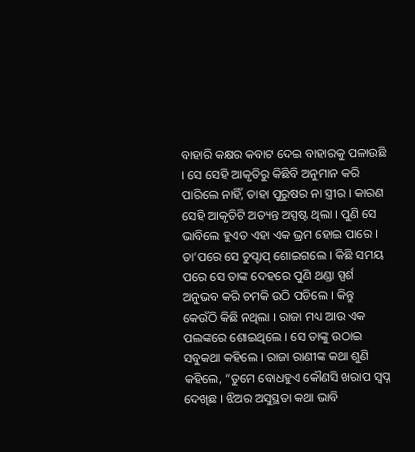ବାହାରି କକ୍ଷର କବାଟ ଦେଇ ବାହାରକୁ ପଳାଉଛି । ସେ ସେହି ଆକୃତିରୁ କିଛିବି ଅନୁମାନ କରି ପାରିଲେ ନାହିଁ, ତାହା ପୁରୁଷର ନା ସ୍ତ୍ରୀର । କାରଣ ସେହି ଆକୃତିଟି ଅତ୍ୟନ୍ତ ଅସ୍ପଷ୍ଟ ଥିଲା । ପୁଣି ସେ ଭାବିଲେ ହୁଏତ ଏହା ଏକ ଭ୍ରମ ହୋଇ ପାରେ । ତା’ପରେ ସେ ଚୁପ୍ଚାପ୍ ଶୋଇଗଲେ । କିଛି ସମୟ ପରେ ସେ ତାଙ୍କ ଦେହରେ ପୁଣି ଥଣ୍ଡା ସ୍ପର୍ଶ ଅନୁଭବ କରି ଚମକି ଉଠି ପଡିଲେ । କିନ୍ତୁ କେଉଁଠି କିଛି ନଥିଲା । ରାଜା ମଧ୍ୟ ଆଉ ଏକ ପଲଙ୍କରେ ଶୋଇଥିଲେ । ସେ ତାଙ୍କୁ ଉଠାଇ ସବୁକଥା କହିଲେ । ରାଜା ରାଣୀଙ୍କ କଥା ଶୁଣି କହିଲେ, “ତୁମେ ବୋଧହୁଏ କୌଣସି ଖରାପ ସ୍ୱପ୍ନ ଦେଖିଛ । ଝିଅର ଅସୁସ୍ଥତା କଥା ଭାବି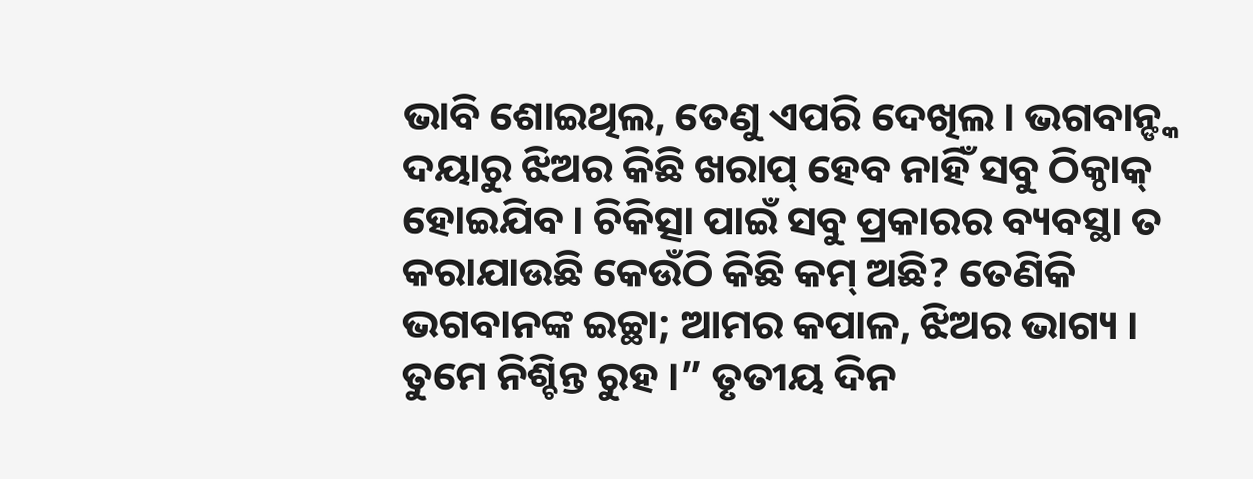ଭାବି ଶୋଇଥିଲ, ତେଣୁ ଏପରି ଦେଖିଲ । ଭଗବାନ୍ଙ୍କ ଦୟାରୁ ଝିଅର କିଛି ଖରାପ୍ ହେବ ନାହିଁ ସବୁ ଠିକ୍ଠାକ୍ ହୋଇଯିବ । ଚିକିତ୍ସା ପାଇଁ ସବୁ ପ୍ରକାରର ବ୍ୟବସ୍ଥା ତ କରାଯାଉଛି କେଉଁଠି କିଛି କମ୍ ଅଛି? ତେଣିକି ଭଗବାନଙ୍କ ଇଚ୍ଛା; ଆମର କପାଳ, ଝିଅର ଭାଗ୍ୟ । ତୁମେ ନିଶ୍ଚିନ୍ତ ରୁହ ।” ତୃତୀୟ ଦିନ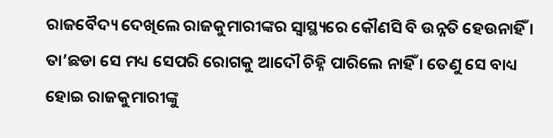ରାଜବୈଦ୍ୟ ଦେଖିଲେ ରାଜକୁମାରୀଙ୍କର ସ୍ୱାସ୍ଥ୍ୟରେ କୌଣସି ବି ଉନ୍ନତି ହେଉନାହିଁ । ତା’ଛଡା ସେ ମଧ୍ୟ ସେପରି ରୋଗକୁ ଆଦୌ ଚିହ୍ନି ପାରିଲେ ନାହିଁ । ତେଣୁ ସେ ବାଧ୍ୟ ହୋଇ ରାଜକୁମାରୀଙ୍କୁ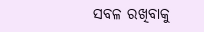ସବଳ ରଖିବାକୁ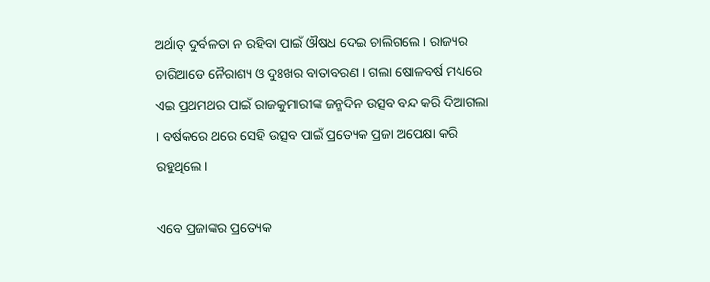ଅର୍ଥାତ୍ ଦୁର୍ବଳତା ନ ରହିବା ପାଇଁ ଔଷଧ ଦେଇ ଚାଲିଗଲେ । ରାଜ୍ୟର ଚାରିଆଡେ ନୈରାଶ୍ୟ ଓ ଦୁଃଖର ବାତାବରଣ । ଗଲା ଷୋଳବର୍ଷ ମଧ୍ୟରେ ଏଇ ପ୍ରଥମଥର ପାଇଁ ରାଜକୁମାରୀଙ୍କ ଜନ୍ମଦିନ ଉତ୍ସବ ବନ୍ଦ କରି ଦିଆଗଲା । ବର୍ଷକରେ ଥରେ ସେହି ଉତ୍ସବ ପାଇଁ ପ୍ରତ୍ୟେକ ପ୍ରଜା ଅପେକ୍ଷା କରି ରହୁଥିଲେ ।

ଏବେ ପ୍ରଜାଙ୍କର ପ୍ରତ୍ୟେକ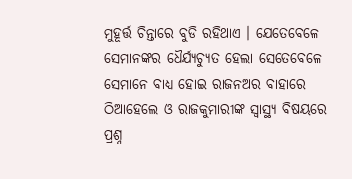ମୁହୂର୍ତ୍ତ ଚିନ୍ତାରେ ବୁଡି ରହିଥାଏ । ଯେତେବେଳେ ସେମାନଙ୍କର ଧୈର୍ଯ୍ୟଚ୍ୟୁତ ହେଲା ସେତେବେଳେ ସେମାନେ ବାଧ୍ୟ ହୋଇ ରାଜନଅର ବାହାରେ ଠିଆହେଲେ ଓ ରାଜକୁମାରୀଙ୍କ ସ୍ୱାସ୍ଥ୍ୟ ବିଷୟରେ ପ୍ରଶ୍ନ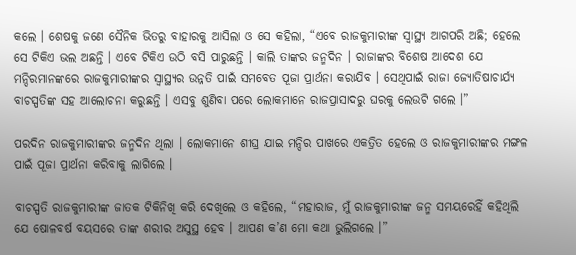କଲେ । ଶେଷକୁ ଜଣେ ସୈନିକ ଭିତରୁ ବାହାରକୁ ଆସିଲା ଓ ସେ କହିଲା, “ଏବେ ରାଜକୁମାରୀଙ୍କ ସ୍ୱାସ୍ଥ୍ୟ ଆଗପରି ଅଛି; ହେଲେ ସେ ଟିକିଏ ଭଲ ଅଛନ୍ତି । ଏବେ ଟିକିଏ ଉଠି ବସି ପାରୁଛନ୍ତି । କାଲି ତାଙ୍କର ଜନ୍ମଦିନ । ରାଜାଙ୍କର ବିଶେଷ ଆଦେଶ ଯେ ମନ୍ଦିରମାନଙ୍କରେ ରାଜକୁମାରୀଙ୍କର ସ୍ୱାସ୍ଥ୍ୟର ଉନ୍ନତି ପାଇଁ ସମବେତ ପୂଜା ପ୍ରାର୍ଥନା କରାଯିବ । ସେଥିପାଇଁ ରାଜା ଜ୍ୟୋତିଷାଚାର୍ଯ୍ୟ ବାଚସ୍ପତିଙ୍କ ସହ ଆଲୋଚନା କରୁଛନ୍ତି । ଏସବୁ ଶୁଣିବା ପରେ ଲୋକମାନେ ରାଜପ୍ରାସାଦରୁ ଘରକୁ ଲେଉଟି ଗଲେ ।”

ପରଦିନ ରାଜକୁମାରୀଙ୍କର ଜନ୍ମଦିନ ଥିଲା । ଲୋକମାନେ ଶୀଘ୍ର ଯାଇ ମନ୍ଦିର ପାଖରେ ଏକତ୍ରିତ ହେଲେ ଓ ରାଜକୁମାରୀଙ୍କର ମଙ୍ଗଳ ପାଇଁ ପୂଜା ପ୍ରାର୍ଥନା କରିବାକୁ ଲାଗିଲେ ।

ବାଚସ୍ପତି ରାଜକୁମାରୀଙ୍କ ଜାତକ ଟିକିନିଖି କରି ଦେଖିଲେ ଓ କହିଲେ, “ମହାରାଜ, ମୁଁ ରାଜକୁମାରୀଙ୍କ ଜନ୍ମ ସମୟରେହିଁ କହିଥିଲି ଯେ ଷୋଳବର୍ଷ ବୟସରେ ତାଙ୍କ ଶରୀର ଅସୁସ୍ଥ ହେବ । ଆପଣ କ’ଣ ମୋ କଥା ଭୁଲିଗଲେ ।”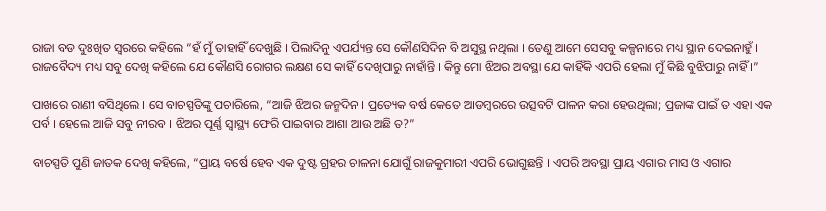ରାଜା ବଡ ଦୁଃଖିତ ସ୍ୱରରେ କହିଲେ “ହଁ ମୁଁ ତାହାହିଁ ଦେଖୁଛି । ପିଲାଦିନୁ ଏପର୍ଯ୍ୟନ୍ତ ସେ କୌଣସିଦିନ ବି ଅସୁସ୍ଥ ନଥିଲା । ତେଣୁ ଆମେ ସେସବୁ କଳ୍ପନାରେ ମଧ୍ୟ ସ୍ଥାନ ଦେଇନାହୁଁ । ରାଜବୈଦ୍ୟ ମଧ୍ୟ ସବୁ ଦେଖି କହିଲେ ଯେ କୌଣସି ରୋଗର ଲକ୍ଷଣ ସେ କାହିଁ ଦେଖିପାରୁ ନାହାଁନ୍ତି । କିନ୍ତୁ ମୋ ଝିଅର ଅବସ୍ଥା ଯେ କାହିଁକି ଏପରି ହେଲା ମୁଁ କିଛି ବୁଝିପାରୁ ନାହିଁ ।”

ପାଖରେ ରାଣୀ ବସିଥିଲେ । ସେ ବାଚସ୍ପତିଙ୍କୁ ପଚାରିଲେ, “ଆଜି ଝିଅର ଜନ୍ମଦିନ । ପ୍ରତ୍ୟେକ ବର୍ଷ କେତେ ଆଡମ୍ବରରେ ଉତ୍ସବଟି ପାଳନ କରା ହେଉଥିଲା; ପ୍ରଜାଙ୍କ ପାଇଁ ତ ଏହା ଏକ ପର୍ବ । ହେଲେ ଆଜି ସବୁ ନୀରବ । ଝିଅର ପୂର୍ଣ୍ଣ ସ୍ୱାସ୍ଥ୍ୟ ଫେରି ପାଇବାର ଆଶା ଆଉ ଅଛି ତ?”

ବାଚସ୍ପତି ପୁଣି ଜାତକ ଦେଖି କହିଲେ, “ପ୍ରାୟ ବର୍ଷେ ହେବ ଏକ ଦୁଷ୍ଟ ଗ୍ରହର ଚାଳନା ଯୋଗୁଁ ରାଜକୁମାରୀ ଏପରି ଭୋଗୁଛନ୍ତି । ଏପରି ଅବସ୍ଥା ପ୍ରାୟ ଏଗାର ମାସ ଓ ଏଗାର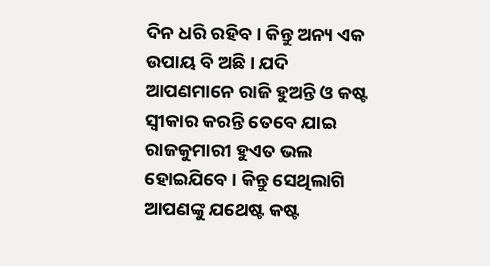ଦିନ ଧରି ରହିବ । କିନ୍ତୁ ଅନ୍ୟ ଏକ ଉପାୟ ବି ଅଛି । ଯଦି ଆପଣମାନେ ରାଜି ହୁଅନ୍ତି ଓ କଷ୍ଟ ସ୍ୱୀକାର କରନ୍ତି ତେବେ ଯାଇ ରାଜକୁମାରୀ ହୁଏତ ଭଲ ହୋଇଯିବେ । କିନ୍ତୁ ସେଥିଲାଗି ଆପଣଙ୍କୁ ଯଥେଷ୍ଟ କଷ୍ଟ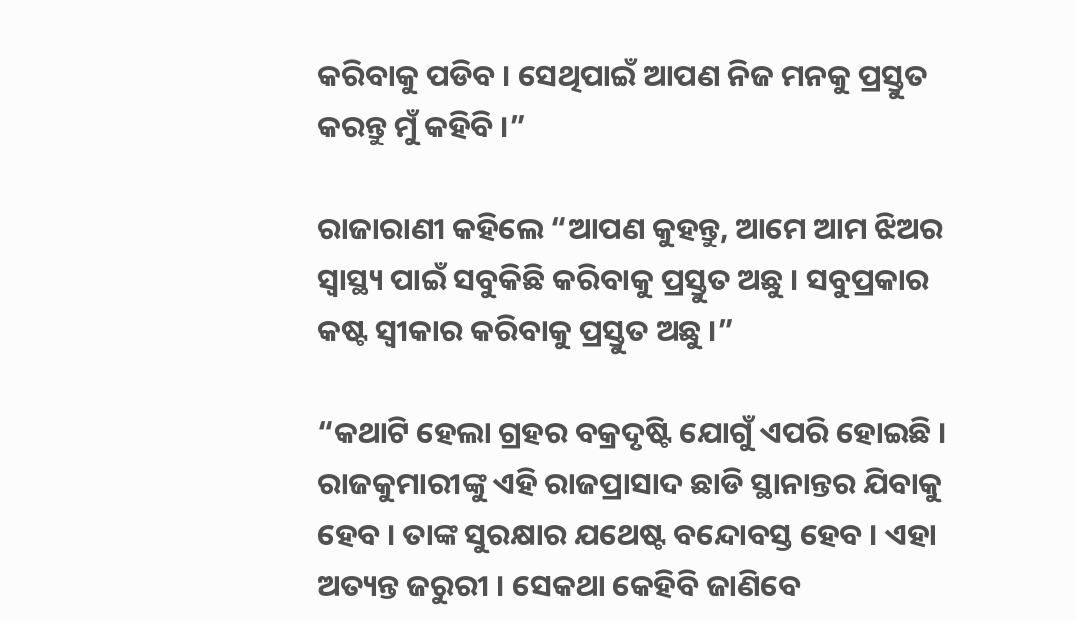କରିବାକୁ ପଡିବ । ସେଥିପାଇଁ ଆପଣ ନିଜ ମନକୁ ପ୍ରସ୍ତୁତ କରନ୍ତୁ ମୁଁ କହିବି ।”

ରାଜାରାଣୀ କହିଲେ “ଆପଣ କୁହନ୍ତୁ, ଆମେ ଆମ ଝିଅର ସ୍ୱାସ୍ଥ୍ୟ ପାଇଁ ସବୁକିଛି କରିବାକୁ ପ୍ରସ୍ତୁତ ଅଛୁ । ସବୁପ୍ରକାର କଷ୍ଟ ସ୍ୱୀକାର କରିବାକୁ ପ୍ରସ୍ତୁତ ଅଛୁ ।”

“କଥାଟି ହେଲା ଗ୍ରହର ବକ୍ରଦୃଷ୍ଟି ଯୋଗୁଁ ଏପରି ହୋଇଛି । ରାଜକୁମାରୀଙ୍କୁ ଏହି ରାଜପ୍ରାସାଦ ଛାଡି ସ୍ଥାନାନ୍ତର ଯିବାକୁ ହେବ । ତାଙ୍କ ସୁରକ୍ଷାର ଯଥେଷ୍ଟ ବନ୍ଦୋବସ୍ତ ହେବ । ଏହା ଅତ୍ୟନ୍ତ ଜରୁରୀ । ସେକଥା କେହିବି ଜାଣିବେ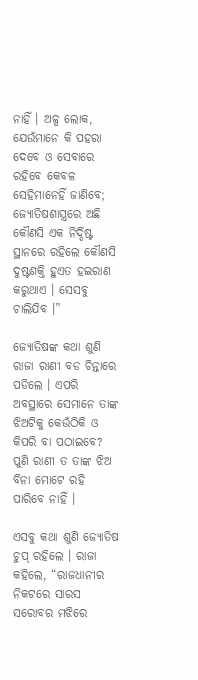ନାହିଁ । ଅଳ୍ପ ଲୋକ, ଯେଉଁମାନେ କି ପହରା ଦେବେ ଓ ସେବାରେ ରହିବେ କେବଳ ସେହିମାନେହିଁ ଜାଣିବେ; ଜ୍ୟୋତିଷଶାସ୍ତ୍ରରେ ଅଛି କୌଣସି ଏକ ନିର୍ଦ୍ଦିଷ୍ଟ ସ୍ଥାନରେ ରହିଲେ କୌଣସି ଦୁଷ୍ଟଶକ୍ତି ହୁଏତ ହଇରାଣ କରୁଥାଏ । ସେସବୁ ଚାଲିଯିବ ।”

ଜ୍ୟୋତିଷଙ୍କ କଥା ଶୁଣି ରାଜା ରାଣୀ ବଡ ଚିନ୍ତାରେ ପଡିଲେ । ଏପରି ଅବସ୍ଥାରେ ସେମାନେ ତାଙ୍କ ଝିଅଟିକୁ କେଉଁଠିକି ଓ କିପରି ବା ପଠାଇବେ? ପୁଣି ରାଣୀ ତ ତାଙ୍କ ଝିଅ ବିନା ମୋଟେ ରହି ପାରିବେ ନାହିଁ ।

ଏସବୁ କଥା ଶୁଣି ଜ୍ୟୋତିଷ ଚୁପ୍ ରହିଲେ । ରାଜା କହିଲେ, “ରାଜଧାନୀର ନିକଟରେ ସାରସ ସରୋବର ମଝିରେ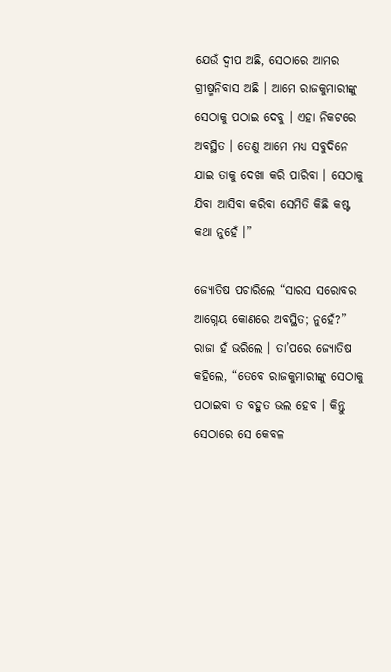ଯେଉଁ ଦ୍ୱୀପ ଅଛି, ସେଠାରେ ଆମର ଗ୍ରୀଷ୍ମନିବାସ ଅଛି । ଆମେ ରାଜକୁମାରୀଙ୍କୁ ସେଠାକୁ ପଠାଇ ଦେବୁ । ଏହା ନିକଟରେ ଅବସ୍ଥିତ । ତେଣୁ ଆମେ ମଧ୍ୟ ସବୁଦିନେ ଯାଇ ତାକୁ ଦେଖା କରି ପାରିବା । ସେଠାକୁ ଯିବା ଆସିବା କରିବା ସେମିତି କିଛି କଷ୍ଟ କଥା ନୁହେଁ ।”

ଜ୍ୟୋତିଷ ପଚାରିଲେ “ସାରସ ସରୋବର ଆଗ୍ନେୟ କୋଣରେ ଅବସ୍ଥିତ; ନୁହେଁ?” ରାଜା ହଁ ଭରିଲେ । ତା’ପରେ ଜ୍ୟୋତିଷ କହିଲେ, “ତେବେ ରାଜକୁମାରୀଙ୍କୁ ସେଠାକୁ ପଠାଇବା ତ ବହୁତ ଭଲ ହେବ । କିନ୍ତୁ ସେଠାରେ ସେ କେବଳ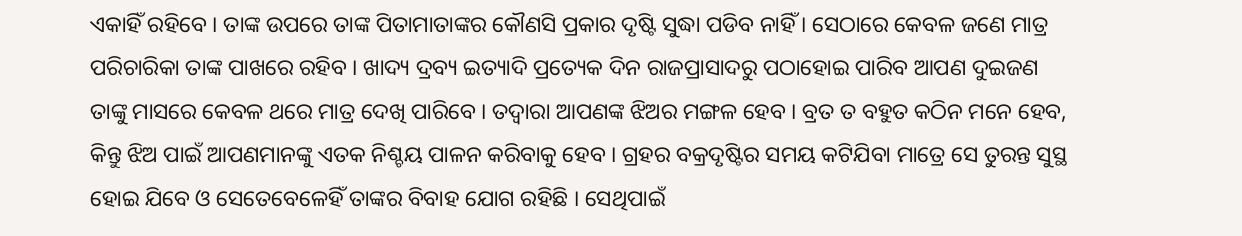ଏକାହିଁ ରହିବେ । ତାଙ୍କ ଉପରେ ତାଙ୍କ ପିତାମାତାଙ୍କର କୌଣସି ପ୍ରକାର ଦୃଷ୍ଟି ସୁଦ୍ଧା ପଡିବ ନାହିଁ । ସେଠାରେ କେବଳ ଜଣେ ମାତ୍ର ପରିଚାରିକା ତାଙ୍କ ପାଖରେ ରହିବ । ଖାଦ୍ୟ ଦ୍ରବ୍ୟ ଇତ୍ୟାଦି ପ୍ରତ୍ୟେକ ଦିନ ରାଜପ୍ରାସାଦରୁ ପଠାହୋଇ ପାରିବ ଆପଣ ଦୁଇଜଣ ତାଙ୍କୁ ମାସରେ କେବଳ ଥରେ ମାତ୍ର ଦେଖି ପାରିବେ । ତଦ୍ୱାରା ଆପଣଙ୍କ ଝିଅର ମଙ୍ଗଳ ହେବ । ବ୍ରତ ତ ବହୁତ କଠିନ ମନେ ହେବ, କିନ୍ତୁ ଝିଅ ପାଇଁ ଆପଣମାନଙ୍କୁ ଏତକ ନିଶ୍ଚୟ ପାଳନ କରିବାକୁ ହେବ । ଗ୍ରହର ବକ୍ରଦୃଷ୍ଟିର ସମୟ କଟିଯିବା ମାତ୍ରେ ସେ ତୁରନ୍ତ ସୁସ୍ଥ ହୋଇ ଯିବେ ଓ ସେତେବେଳେହିଁ ତାଙ୍କର ବିବାହ ଯୋଗ ରହିଛି । ସେଥିପାଇଁ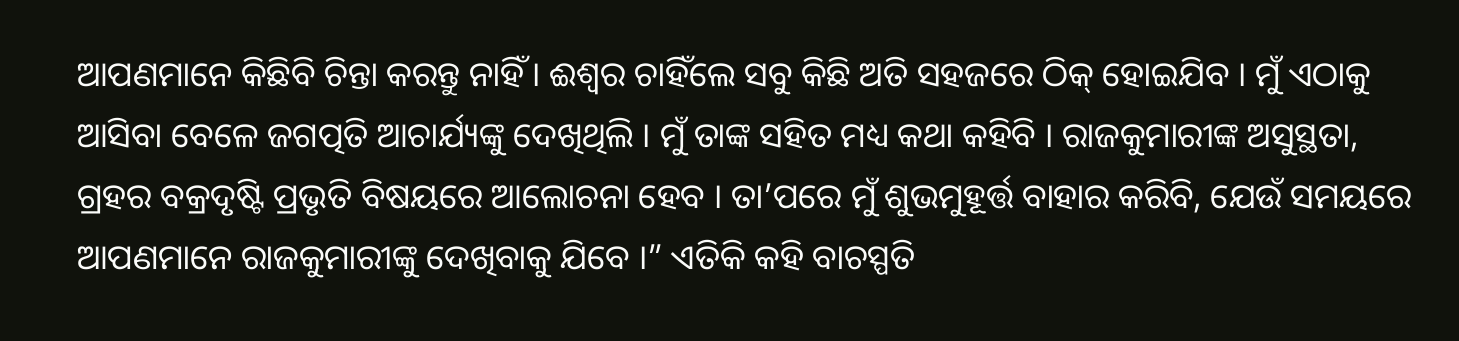ଆପଣମାନେ କିଛିବି ଚିନ୍ତା କରନ୍ତୁ ନାହିଁ । ଈଶ୍ୱର ଚାହିଁଲେ ସବୁ କିଛି ଅତି ସହଜରେ ଠିକ୍ ହୋଇଯିବ । ମୁଁ ଏଠାକୁ ଆସିବା ବେଳେ ଜଗତ୍ପତି ଆଚାର୍ଯ୍ୟଙ୍କୁ ଦେଖିଥିଲି । ମୁଁ ତାଙ୍କ ସହିତ ମଧ୍ୟ କଥା କହିବି । ରାଜକୁମାରୀଙ୍କ ଅସୁସ୍ଥତା, ଗ୍ରହର ବକ୍ରଦୃଷ୍ଟି ପ୍ରଭୃତି ବିଷୟରେ ଆଲୋଚନା ହେବ । ତା’ପରେ ମୁଁ ଶୁଭମୁହୂର୍ତ୍ତ ବାହାର କରିବି, ଯେଉଁ ସମୟରେ ଆପଣମାନେ ରାଜକୁମାରୀଙ୍କୁ ଦେଖିବାକୁ ଯିବେ ।” ଏତିକି କହି ବାଚସ୍ପତି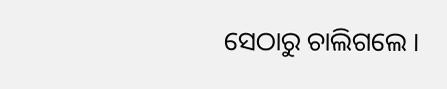ସେଠାରୁ ଚାଲିଗଲେ ।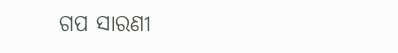ଗପ ସାରଣୀ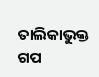ତାଲିକାଭୁକ୍ତ ଗପ